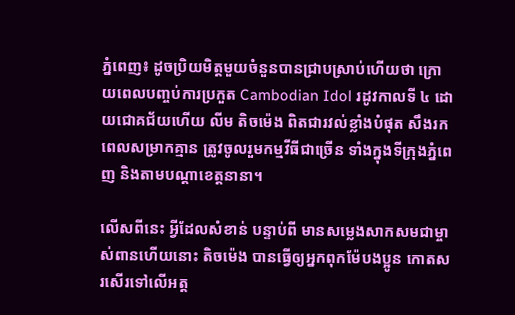ភ្នំពេញ៖ ដូចប្រិយមិត្តមួយចំនួនបានជ្រាបស្រាប់ហើយថា ក្រោយពេលបញ្ចប់ការប្រកួត Cambodian Idol រដូវកាលទី ៤ ដោយជោគជ័យហើយ លីម តិចម៉េង ពិតជារវល់ខ្លាំងបំផុត សឹងរកពេលសម្រាកគ្មាន ត្រូវចូលរួមកម្មវីធីជាច្រើន ទាំងក្នុងទីក្រុងភ្នំពេញ និងតាមបណ្ដាខេត្តនានា។

លើសពីនេះ អ្វីដែលសំខាន់ បន្ទាប់ពី មានសម្លេងសាកសមជាម្ចាស់ពានហើយនោះ តិចម៉េង បានធ្វើឲ្យអ្នកពុកម៉ែបងប្អូន កោតសរសើរទៅលើអត្ត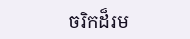ចរិកដ៏រម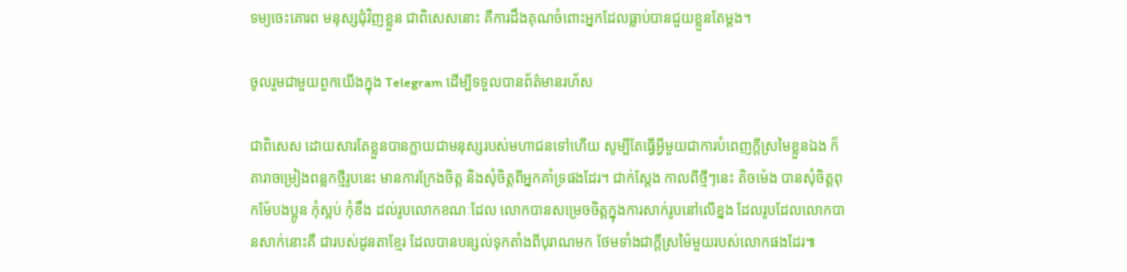ទម្យចេះគោរព មនុស្សជុំវិញខ្លួន ជាពិសេសនោះ គឺការដឹងគុណចំពោះអ្នកដែលធ្លាប់បានជួយខ្លួនតែម្ដង។

ចូលរួមជាមួយពួកយើងក្នុង Telegram ដើម្បីទទួលបានព័ត៌មានរហ័ស

ជាពិសេស ដោយសារតែខ្លួនបានក្លាយជាមនុស្សរបស់មហាជនទៅហើយ សូម្បីតែធ្វើអ្វីមួយជាការបំពេញក្តីស្រមៃខ្លួនឯង ក៏តារាចម្រៀងពន្លកថ្មីរូបនេះ មានការក្រែងចិត្ត និងសុំចិត្តពីអ្នកគាំទ្រផងដែរ។ ជាក់ស្តែង កាលពីថ្មីៗនេះ តិចម៉េង បានសុំចិត្តពុកម៉ែបងប្អូន កុំស្អប់ កុំខឹង ដល់រូបលោកខណៈដែល លោកបានសម្រេចចិត្តក្នុងការសាក់រូបនៅលើខ្នង ដែលរូបដែលលោកបានសាក់នោះគឺ ជារបស់ដូនតាខ្មែរ ដែលបានបន្សល់ទុកតាំងពីបុរាណមក ថែមទាំងជាក្តីស្រម៉ៃមួយរបស់លោកផងដែរ៕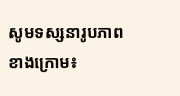សូមទស្សនារូបភាពខាងក្រោម៖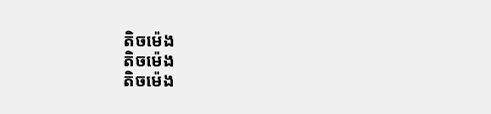តិចម៉េង
តិចម៉េង
តិចម៉េង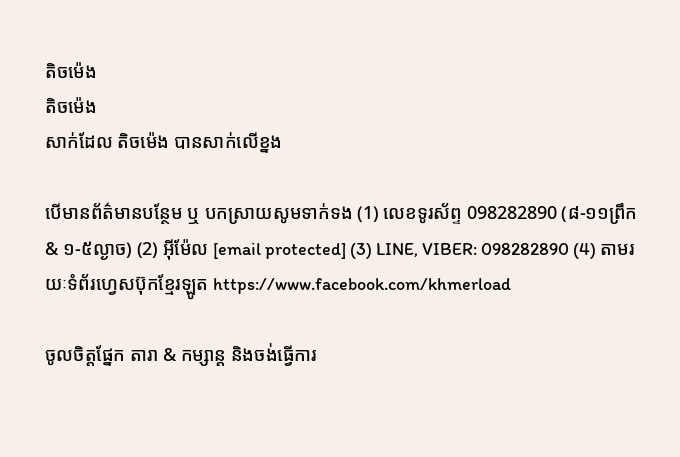តិចម៉េង
តិចម៉េង
សាក់ដែល តិចម៉េង បានសាក់លើខ្នង

បើមានព័ត៌មានបន្ថែម ឬ បកស្រាយសូមទាក់ទង (1) លេខទូរស័ព្ទ 098282890 (៨-១១ព្រឹក & ១-៥ល្ងាច) (2) អ៊ីម៉ែល [email protected] (3) LINE, VIBER: 098282890 (4) តាមរយៈទំព័រហ្វេសប៊ុកខ្មែរឡូត https://www.facebook.com/khmerload

ចូលចិត្តផ្នែក តារា & កម្សាន្ដ និងចង់ធ្វើការ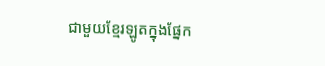ជាមួយខ្មែរឡូតក្នុងផ្នែក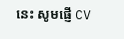នេះ សូមផ្ញើ CV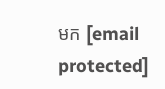មក [email protected]